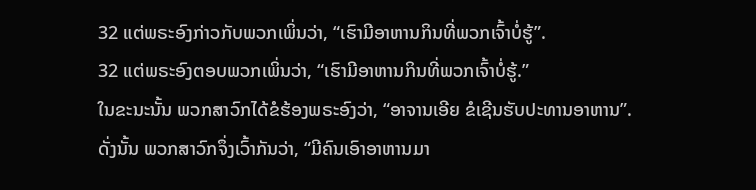32 ແຕ່ພຣະອົງກ່າວກັບພວກເພິ່ນວ່າ, “ເຮົາມີອາຫານກິນທີ່ພວກເຈົ້າບໍ່ຮູ້”.
32 ແຕ່ພຣະອົງຕອບພວກເພິ່ນວ່າ, “ເຮົາມີອາຫານກິນທີ່ພວກເຈົ້າບໍ່ຮູ້.”
ໃນຂະນະນັ້ນ ພວກສາວົກໄດ້ຂໍຮ້ອງພຣະອົງວ່າ, “ອາຈານເອີຍ ຂໍເຊີນຮັບປະທານອາຫານ”.
ດັ່ງນັ້ນ ພວກສາວົກຈຶ່ງເວົ້າກັນວ່າ, “ມີຄົນເອົາອາຫານມາ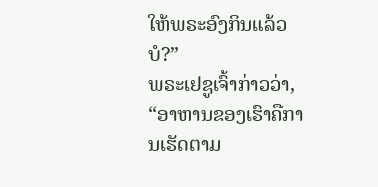ໃຫ້ພຣະອົງກິນແລ້ວບໍ?”
ພຣະເຢຊູເຈົ້າກ່າວວ່າ, “ອາຫານຂອງເຮົາຄືການເຮັດຕາມ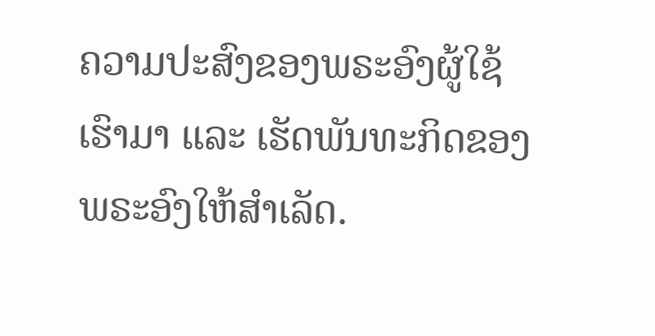ຄວາມປະສົງຂອງພຣະອົງຜູ້ໃຊ້ເຮົາມາ ແລະ ເຮັດພັນທະກິດຂອງພຣະອົງໃຫ້ສຳເລັດ.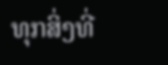ທຸກສິ່ງທີ່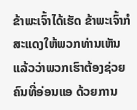ຂ້າພະເຈົ້າໄດ້ເຮັດ ຂ້າພະເຈົ້າກໍສະແດງໃຫ້ພວກທ່ານເຫັນແລ້ວວ່າພວກເຮົາຕ້ອງຊ່ວຍຄົນທີ່ອ່ອນແອ ດ້ວຍການ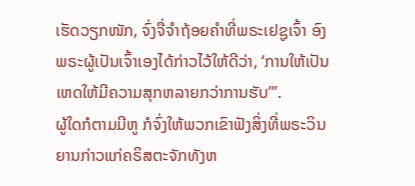ເຮັດວຽກໜັກ, ຈົ່ງຈື່ຈຳຖ້ອຍຄຳທີ່ພຣະເຢຊູເຈົ້າ ອົງພຣະຜູ້ເປັນເຈົ້າເອງໄດ້ກ່າວໄວ້ໃຫ້ດີວ່າ, ‘ການໃຫ້ເປັນເຫດໃຫ້ມີຄວາມສຸກຫລາຍກວ່າການຮັບ’”.
ຜູ້ໃດກໍຕາມມີຫູ ກໍຈົ່ງໃຫ້ພວກເຂົາຟັງສິ່ງທີ່ພຣະວິນຍານກ່າວແກ່ຄຣິສຕະຈັກທັງຫ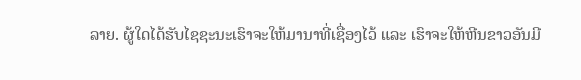ລາຍ. ຜູ້ໃດໄດ້ຮັບໄຊຊະນະເຮົາຈະໃຫ້ມານາທີ່ເຊື່ອງໄວ້ ແລະ ເຮົາຈະໃຫ້ຫີນຂາວອັນມີ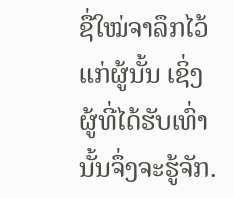ຊື່ໃໝ່ຈາລຶກໄວ້ແກ່ຜູ້ນັ້ນ ເຊິ່ງຜູ້ທີ່ໄດ້ຮັບເທົ່ານັ້ນຈຶ່ງຈະຮູ້ຈັກ.